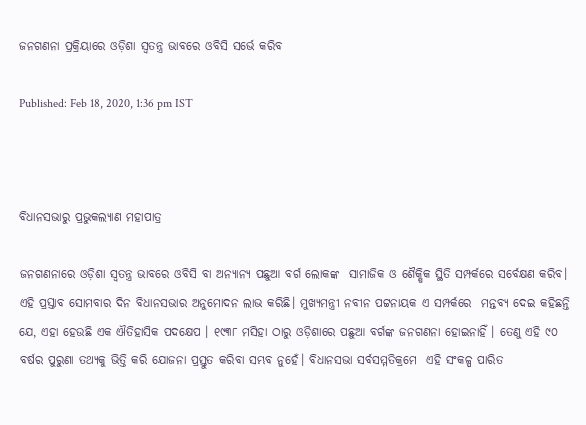ଜନଗଣନା ପ୍ରକ୍ରିୟାରେ ଓଡ଼ିଶା ସ୍ବତନ୍ତ୍ର ଭାବରେ ଓବିସି ସର୍ଭେ କରିବ

Published: Feb 18, 2020, 1:36 pm IST



ବିଧାନସଭାରୁ ପ୍ରଭୁକଲ୍ୟାଣ ମହାପାତ୍ର

ଜନଗଣନାରେ ଓଡ଼ିଶା ସ୍ବତନ୍ତ୍ର ଭାବରେ ଓବିସି ବା ଅନ୍ୟାନ୍ୟ ପଛୁଆ ବର୍ଗ ଲୋକଙ୍କ  ସାମାଜିକ ଓ ଶୈକ୍ଷିକ ସ୍ଥିତି ସମ୍ପର୍କରେ ସର୍ବେକ୍ଷଣ କରିବ। ଏହି ପ୍ରସ୍ତାବ ସୋମବାର ଦିନ ବିଧାନସଭାର ଅନୁମୋଦନ ଲାଭ କରିଛି। ମୁଖ୍ୟମନ୍ତ୍ରୀ ନବୀନ ପଟ୍ଟନାୟକ ଏ ସମ୍ପର୍କରେ  ମନ୍ତବ୍ୟ ଦେଇ କହିଛନ୍ତି ଯେ, ଏହା ହେଉଛି ଏକ ଐତିହାସିକ ପଦକ୍ଷେପ । ୧୯୩୮ ମସିହା ଠାରୁ ଓଡ଼ିଶାରେ ପଛୁଆ ବର୍ଗଙ୍କ ଜନଗଣନା ହୋଇନାହିଁ । ତେଣୁ ଏହି ୯୦ ବର୍ଷର ପୁରୁଣା ତଥ୍ୟକୁ ଭିତ୍ତି କରି ଯୋଜନା ପ୍ରସ୍ତୁତ କରିବା ସମ୍ଭବ ନୁହେଁ। ବିଧାନସଭା ସର୍ବସମ୍ମତିକ୍ରମେ  ଏହି ସଂକଳ୍ପ ପାରିତ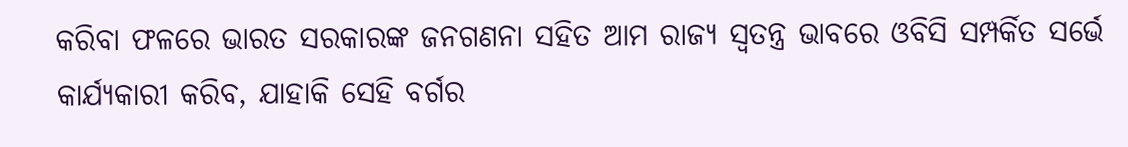କରିବା ଫଳରେ ଭାରତ ସରକାରଙ୍କ ଜନଗଣନା ସହିତ ଆମ ରାଜ୍ୟ ସ୍ବତନ୍ତ୍ର ଭାବରେ ଓବିସି ସମ୍ପର୍କିତ ସର୍ଭେ କାର୍ଯ୍ୟକାରୀ କରିବ, ଯାହାକି ସେହି ବର୍ଗର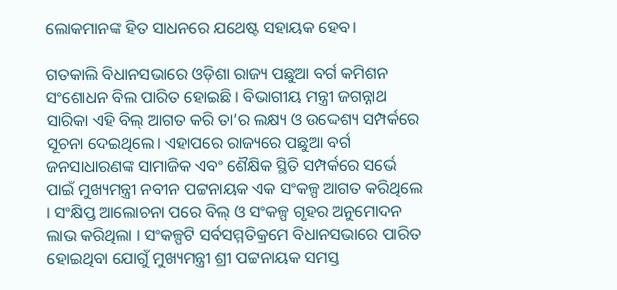ଲୋକମାନଙ୍କ ହିତ ସାଧନରେ ଯଥେଷ୍ଟ ସହାୟକ ହେବ।

ଗତକାଲି ବିଧାନସଭାରେ ଓଡ଼ିଶା ରାଜ୍ୟ ପଛୁଆ ବର୍ଗ କମିଶନ ସଂଶୋଧନ ବିଲ ପାରିତ ହୋଇଛି । ବିଭାଗୀୟ ମନ୍ତ୍ରୀ ଜଗନ୍ନାଥ ସାରିକା ଏହି ବିଲ୍‌ ଆଗତ କରି ତା’ର ଲକ୍ଷ୍ୟ ଓ ଉଦ୍ଦେଶ୍ୟ ସମ୍ପର୍କରେ ସୂଚନା ଦେଇଥିଲେ। ଏହାପରେ ରାଜ୍ୟରେ ପଛୁଆ ବର୍ଗ ଜନସାଧାରଣଙ୍କ ସାମାଜିକ ଏବଂ ଶୈକ୍ଷିକ ସ୍ଥିତି ସମ୍ପର୍କରେ ସର୍ଭେ ପାଇଁ ମୁଖ୍ୟମନ୍ତ୍ରୀ ନବୀନ ପଟ୍ଟନାୟକ ଏକ ସଂକଳ୍ପ ଆଗତ କରିଥିଲେ । ସଂକ୍ଷିପ୍ତ ଆଲୋଚନା ପରେ ବିଲ୍‌ ଓ ସଂକଳ୍ପ ଗୃହର ଅନୁମୋଦନ ଲାଭ କରିଥିଲା । ସଂକଳ୍ପଟି ସର୍ବସମ୍ମତିକ୍ରମେ ବିଧାନସଭାରେ ପାରିତ ହୋଇଥିବା ଯୋଗୁଁ ମୁଖ୍ୟମନ୍ତ୍ରୀ ଶ୍ରୀ ପଟ୍ଟନାୟକ ସମସ୍ତ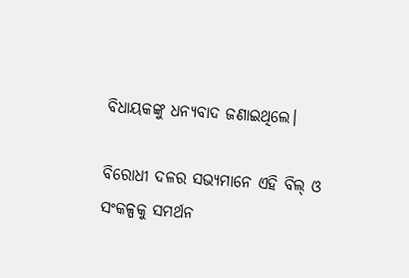ବିଧାୟକଙ୍କୁ ଧନ୍ୟବାଦ ଜଣାଇଥିଲେ।

ବିରୋଧୀ ଦଳର ସଭ୍ୟମାନେ ଏହି ବିଲ୍‌ ଓ ସଂକଳ୍ପକୁ ସମର୍ଥନ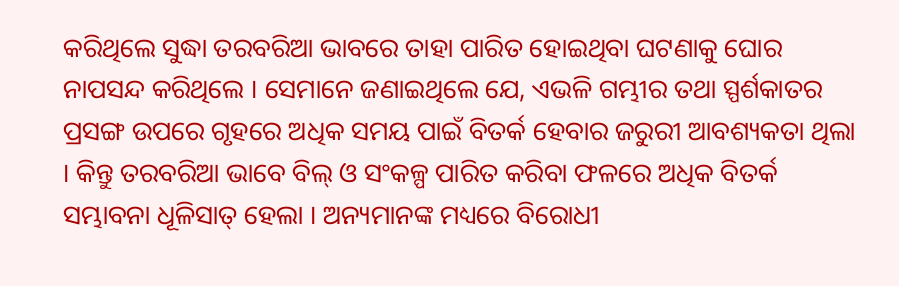କରିଥିଲେ ସୁଦ୍ଧା ତରବରିଆ ଭାବରେ ତାହା ପାରିତ ହୋଇଥିବା ଘଟଣାକୁ ଘୋର ନାପସନ୍ଦ କରିଥିଲେ । ସେମାନେ ଜଣାଇଥିଲେ ଯେ, ଏଭଳି ଗମ୍ଭୀର ତଥା ସ୍ପର୍ଶକାତର ପ୍ରସଙ୍ଗ ଉପରେ ଗୃହରେ ଅଧିକ ସମୟ ପାଇଁ ବିତର୍କ ହେବାର ଜରୁରୀ ଆବଶ୍ୟକତା ଥିଲା । କିନ୍ତୁ ତରବରିଆ ଭାବେ ବିଲ୍‌ ଓ ସଂକଳ୍ପ ପାରିତ କରିବା ଫଳରେ ଅଧିକ ବିତର୍କ ସମ୍ଭାବନା ଧୂଳିସାତ୍‌ ହେଲା । ଅନ୍ୟମାନଙ୍କ ମଧ୍ୟରେ ବିରୋଧୀ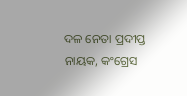ଦଳ ନେତା ପ୍ରଦୀପ୍ତ ନାୟକ, କଂଗ୍ରେସ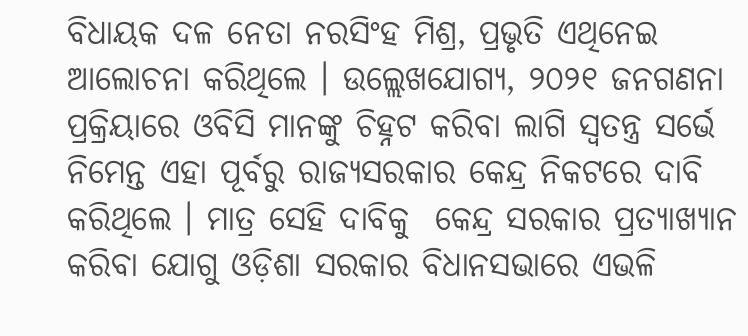ବିଧାୟକ ଦଳ ନେତା ନରସିଂହ ମିଶ୍ର, ପ୍ରଭୃତି ଏଥିନେଇ ଆଲୋଚନା କରିଥିଲେ । ଉଲ୍ଲେଖଯୋଗ୍ୟ, ୨୦୨୧ ଜନଗଣନା ପ୍ରକ୍ରିୟାରେ ଓବିସି ମାନଙ୍କୁ ଚିହ୍ନଟ କରିବା ଲାଗି ସ୍ବତନ୍ତ୍ର ସର୍ଭେ ନିମେନ୍ତ ଏହା ପୂର୍ବରୁ ରାଜ୍ୟସରକାର କେନ୍ଦ୍ର ନିକଟରେ ଦାବି କରିଥିଲେ । ମାତ୍ର ସେହି ଦାବିକୁ  କେନ୍ଦ୍ର ସରକାର ପ୍ରତ୍ୟାଖ୍ୟାନ କରିବା ଯୋଗୁ ଓଡ଼ିଶା ସରକାର ବିଧାନସଭାରେ ଏଭଳି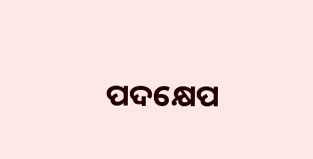ପଦକ୍ଷେପ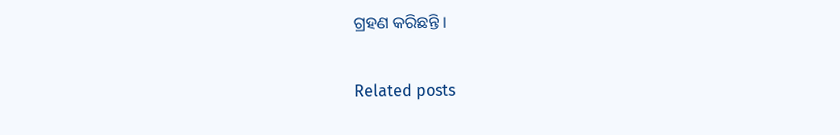ଗ୍ରହଣ କରିଛନ୍ତି ।

Related posts